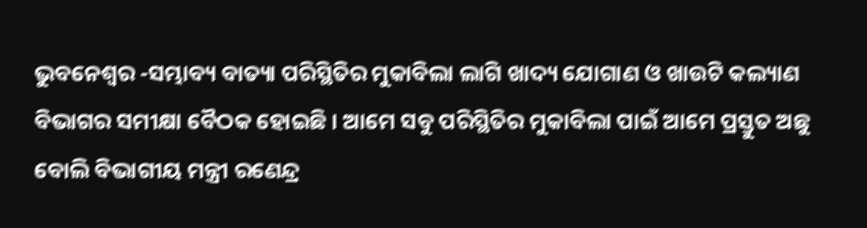ଭୁବନେଶ୍ୱର -ସମ୍ଭାବ୍ୟ ବାତ୍ୟା ପରିସ୍ଥିତିର ମୁକାବିଲା ଲାଗି ଖାଦ୍ୟ ଯୋଗାଣ ଓ ଖାଉଟି କଲ୍ୟାଣ ବିଭାଗର ସମୀକ୍ଷା ବୈଠକ ହୋଇଛି । ଆମେ ସବୁ ପରିସ୍ଥିତିର ମୁକାବିଲା ପାଇଁ ଆମେ ପ୍ରସ୍ତୁତ ଅଛୁ ବୋଲି ବିଭାଗୀୟ ମନ୍ତ୍ରୀ ରଣେନ୍ଦ୍ର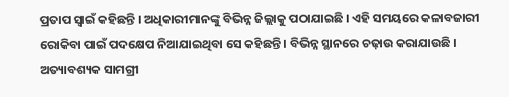ପ୍ରତାପ ସ୍ବାଇଁ କହିଛନ୍ତି । ଅଧିକାରୀମାନଙ୍କୁ ବିଭିନ୍ନ ଜିଲ୍ଲାକୁ ପଠାଯାଇଛି । ଏହି ସମୟରେ କଳାବଜାରୀ ରୋକିବା ପାଇଁ ପଦକ୍ଷେପ ନିଆଯାଇଥିବା ସେ କହିଛନ୍ତି । ବିଭିନ୍ନ ସ୍ଥାନରେ ଚଢ଼ାଉ କରାଯାଉଛି । ଅତ୍ୟାବଶ୍ୟକ ସାମଗ୍ରୀ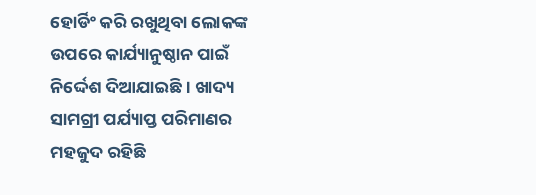ହୋର୍ଡିଂ କରି ରଖୁଥିବା ଲୋକଙ୍କ ଉପରେ କାର୍ଯ୍ୟାନୁଷ୍ଠାନ ପାଇଁ ନିର୍ଦ୍ଦେଶ ଦିଆଯାଇଛି । ଖାଦ୍ୟ ସାମଗ୍ରୀ ପର୍ଯ୍ୟାପ୍ତ ପରିମାଣର ମହଜୁଦ ରହିଛି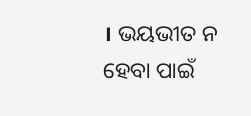। ଭୟଭୀତ ନ ହେବା ପାଇଁ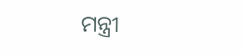ମନ୍ତ୍ରୀ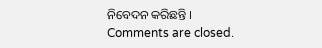ନିବେଦନ କରିଛନ୍ତି ।
Comments are closed.